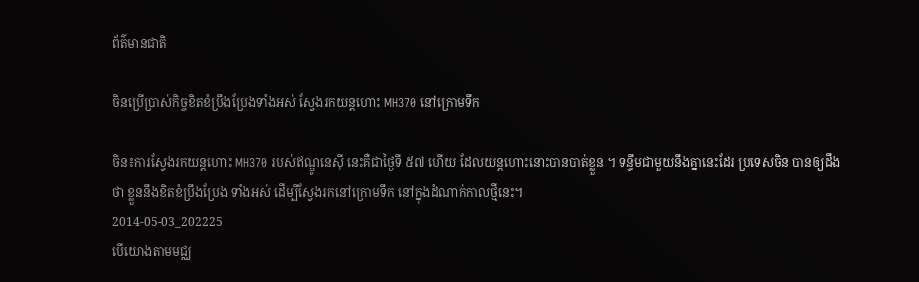ព័ត៌មានជាតិ

ចិនប្រើប្រាស់កិច្ចខិតខំប្រឹងប្រែងទាំងអស់ ស្វែងរកយន្តហោះ MH370 នៅក្រោមទឹក

ចិន៖ការស្វែងរកយន្តហោះ MH370 របស់ឥណ្ឌូនេស៊ី នេះគឺជាថ្ងៃទី ៥៧ ហើយ ដែលយន្តហោះនោះបានបាត់ខ្លួន ។ ទន្ទឹមជាមួយនឹងគ្នានេះដែរ ប្រទេសចិន បានឲ្យដឹងថា ខ្លួននឹងខិតខំប្រឹងប្រែង ទាំងអស់ ដើម្បីស្វែងរកនៅក្រោមទឹក នៅក្នុងដំណាក់កាលថ្មីនេះ។
2014-05-03_202225
បើយោងតាមមជ្ឈ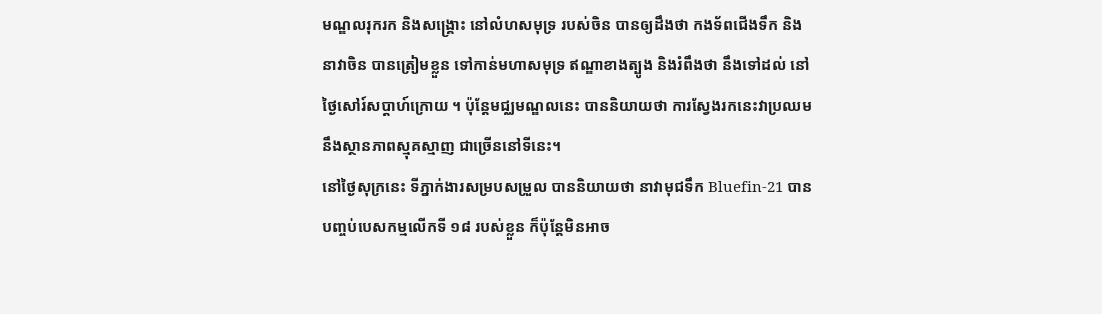មណ្ឌលរុករក និងសង្គ្រោះ នៅលំហសមុទ្រ របស់ចិន បានឲ្យដឹងថា កងទ័ពជើងទឹក និង នាវាចិន បានត្រៀមខ្លួន ទៅកាន់មហាសមុទ្រ ឥណ្ឌាខាងត្បូង និងរំពឹងថា នឹងទៅដល់ នៅថ្ងៃសៅរ៍សប្តាហ៍ក្រោយ ។ ប៉ុន្តែមជ្ឈមណ្ឌលនេះ បាននិយាយថា ការស្វែងរកនេះវាប្រឈមនឹងស្ថានភាពស្មុគស្មាញ ជាច្រើននៅទីនេះ។
នៅថ្ងៃសុក្រនេះ ទីភ្នាក់ងារសម្របសម្រួល បាននិយាយថា នាវាមុជទឹក Bluefin-21 បានបញ្ចប់បេសកម្មលើកទី ១៨ របស់ខ្លួន ក៏ប៉ុន្តែមិនអាច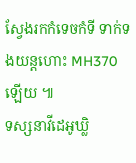ស្វែងរកកំទេចកំទី ទាក់ទងយន្តហោះ MH370 ឡើយ ៕
ទស្សនាវីដេអូឃ្លិ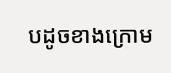បដូចខាងក្រោម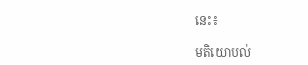នេះ៖

មតិយោបល់